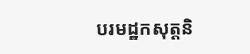បរមដ្ឋកសុត្តនិ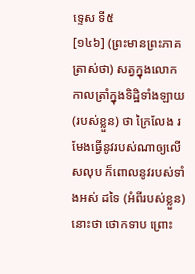ទ្ទេស ទី៥
[១៤៦] (ព្រះមានព្រះភាគត្រាស់ថា) សត្វក្នុងលោក កាលត្រាំក្នុងទិដ្ឋិទាំងឡាយ (របស់ខ្លួន) ថា ក្រៃលែង រមែងធ្វើនូវរបស់ណាឲ្យលើសលុប ក៏ពោលនូវរបស់ទាំងអស់ ដទៃ (អំពីរបស់ខ្លួន) នោះថា ថោកទាប ព្រោះ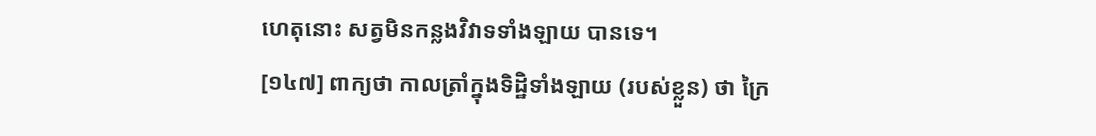ហេតុនោះ សត្វមិនកន្លងវិវាទទាំងឡាយ បានទេ។
[១៤៧] ពាក្យថា កាលត្រាំក្នុងទិដិ្ឋទាំងឡាយ (របស់ខ្លួន) ថា ក្រៃ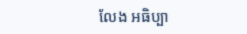លែង អធិប្បា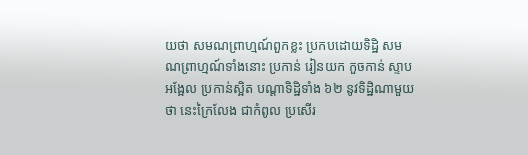យថា សមណព្រាហ្មណ៍ពួកខ្លះ ប្រកបដោយទិដ្ឋិ សមណព្រាហ្មណ៍ទាំងនោះ ប្រកាន់ រៀនយក កួចកាន់ ស្ទាបអង្អែល ប្រកាន់ស្អិត បណ្តាទិដ្ឋិទាំង ៦២ នូវទិដ្ឋិណាមួយថា នេះក្រៃលែង ជាកំពូល ប្រសើរ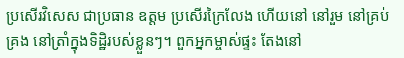ប្រសើរវិសេស ជាប្រធាន ឧត្តម ប្រសើរក្រៃលែង ហើយនៅ នៅរួម នៅគ្រប់គ្រង នៅត្រាំក្នុងទិដ្ឋិរបស់ខ្លួនៗ។ ពួកអ្នកម្ចាស់ផ្ទះ តែងនៅ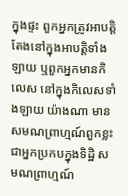ក្នុងផ្ទះ ពួកអ្នកត្រូវអាបត្តិ តែងនៅក្នុងអាបត្តិទាំងឡាយ ឬពួកអ្នកមានកិលេស នៅក្នុងកិលេសទាំងឡាយ យ៉ាងណា មានសមណព្រាហ្មណ៍ពួកខ្លះ ជាអ្នកប្រកបក្នុងទិដ្ឋិ សមណព្រាហ្មណ៍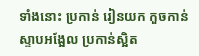ទាំងនោះ ប្រកាន់ រៀនយក កួចកាន់ ស្ទាបអង្អែល ប្រកាន់ស្អិត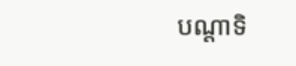បណ្តាទិ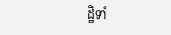ដ្ឋិទាំ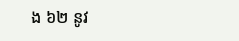ង ៦២ នូវ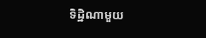ទិដ្ឋិណាមួយ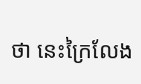ថា នេះក្រៃលែង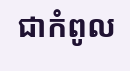ជាកំពូល